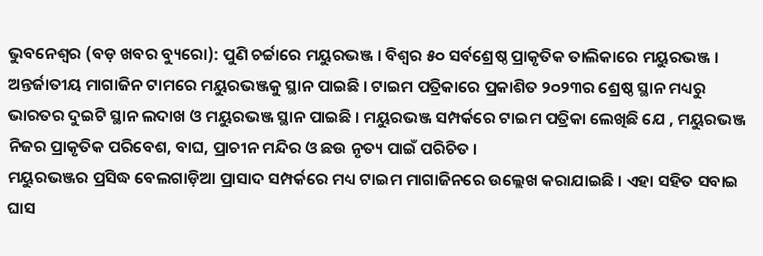ଭୁବନେଶ୍ୱର (ବଡ଼ ଖବର ବ୍ୟୁରୋ): ପୁଣି ଚର୍ଚ୍ଚାରେ ମୟୁରଭଞ୍ଜ । ବିଶ୍ୱର ୫୦ ସର୍ବଶ୍ରେଷ୍ଠ ପ୍ରାକୃତିକ ତାଲିକାରେ ମୟୁରଭଞ୍ଜ । ଅନ୍ତର୍ଜାତୀୟ ମାଗାଜିନ ଟାମରେ ମୟୁରଭଞ୍ଜକୁ ସ୍ଥାନ ପାଇଛି । ଟାଇମ ପତ୍ରିକାରେ ପ୍ରକାଶିତ ୨୦୨୩ର ଶ୍ରେଷ୍ଠ ସ୍ଥାନ ମଧ୍ୟରୁ ଭାରତର ଦୁଇଟି ସ୍ଥାନ ଲଦାଖ ଓ ମୟୁରଭଞ୍ଜ ସ୍ଥାନ ପାଇଛି । ମୟୁରଭଞ୍ଜ ସମ୍ପର୍କରେ ଟାଇମ ପତ୍ରିକା ଲେଖିଛି ଯେ , ମୟୁରଭଞ୍ଜ ନିଜର ପ୍ରାକୃତିକ ପରିବେଶ, ବାଘ, ପ୍ରାଚୀନ ମନ୍ଦିର ଓ ଛଉ ନୃତ୍ୟ ପାଇଁ ପରିଚିତ ।
ମୟୁରଭଞ୍ଜର ପ୍ରସିଦ୍ଧ ବେଲଗାଡ଼ିଆ ପ୍ରାସାଦ ସମ୍ପର୍କରେ ମଧ୍ୟ ଟାଇମ ମାଗାଜିନରେ ଉଲ୍ଲେଖ କରାଯାଇଛି । ଏହା ସହିତ ସବାଇ ଘାସ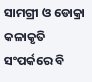ସାମଗ୍ରୀ ଓ ଡୋକ୍ରା କଳାକୃତି ସଂପର୍କରେ ବି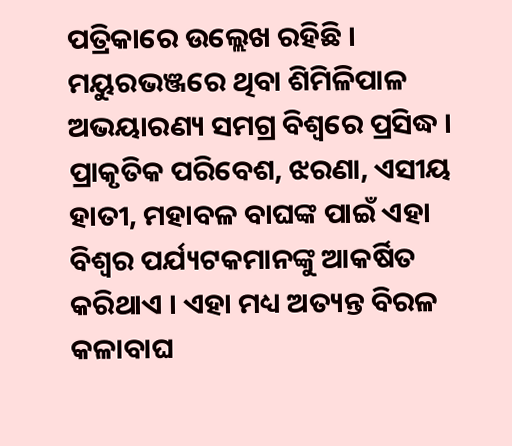ପତ୍ରିକାରେ ଉଲ୍ଲେଖ ରହିଛି । ମୟୁରଭଞ୍ଜରେ ଥିବା ଶିମିଳିପାଳ ଅଭୟାରଣ୍ୟ ସମଗ୍ର ବିଶ୍ୱରେ ପ୍ରସିଦ୍ଧ । ପ୍ରାକୃତିକ ପରିବେଶ, ଝରଣା, ଏସୀୟ ହାତୀ, ମହାବଳ ବାଘଙ୍କ ପାଇଁ ଏହା ବିଶ୍ୱର ପର୍ଯ୍ୟଟକମାନଙ୍କୁ ଆକର୍ଷିତ କରିଥାଏ । ଏହା ମଧ୍ୟ ଅତ୍ୟନ୍ତ ବିରଳ କଳାବାଘ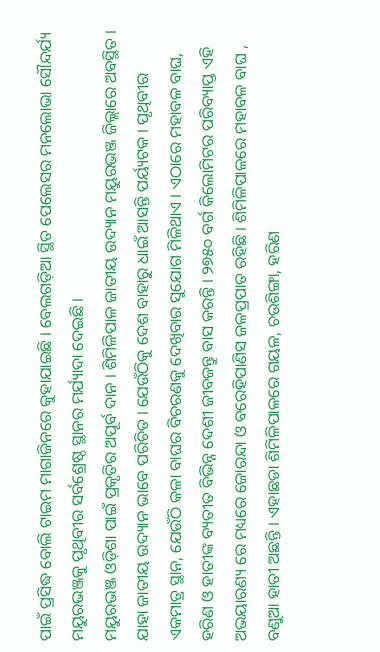ପାଇଁ ପ୍ରସିଦ୍ଧ ବୋଲି ଟାଇମ ମାଗାଜିନରେ କୁହାଯାଇଛି । ବେଲଗଡ଼ିଆ ସ୍ଥିତ ପେଲେସର ମନଲୋଭା ସୌନ୍ଦର୍ଯ୍ୟ ମୟୁରଭଞ୍ଜକୁ ପୃଥିବୀର ସର୍ବଶ୍ରେଷ୍ଠ ସ୍ଥାନର ମର୍ଯ୍ୟାଦା ଦେଇଛି ।
ମୟୁରଭଞ୍ଜ ଓଡ଼ିଶା ପାଇଁ ପ୍ରକୃତିର ଅପୂର୍ବ ଦାନ । ଶିମିଳିପାଳ ଜାତୀୟ ଉଦ୍ୟାନ ମୟୁରଭଞ୍ଜ ଜିଲ୍ଲାରେ ଅବସ୍ଥିତ । ଯାହା ଜାତୀୟ ଉଦ୍ୟାନ ଭାବେ ପରିଚିତ । ଯେଉଁଠିକୁ ଦେଶ ବାହାରୁ ଧାଇଁ ଆସନ୍ତି ପର୍ୟ୍ୟଟକ । ପୃଥିବୀର ଏକମାତ୍ର ସ୍ଥାନ, ଯେଉଁଠି କଳା ବାଘର ବିଚରଣକୁ ଦେଖିବାର ସୁଯୋଗ ମିଳିଥାଏ । ଏଠାରେ ମହାବଳ ବାଘ, ହରିଣ ଓ ହାତୀଙ୍କ ବ୍ୟତୀତ ବିଭିନ୍ନ ଦେଶୀ ଜୀବଜନ୍ତୁ ବାସ କରନ୍ତି । ୨୭୫୦ ବର୍ଗ କିଲୋମିଟର ପରିବ୍ୟାପ୍ତ ଏହି ଅଭୟାରଣ୍ୟ ରେ ମଧ୍ୟରେ ଜୋରନ୍ଦା ଓ ବରେହିପାଣିସ ଜଳପ୍ରପାତ ରହିଛି । ଶିମିଳିପାଳରେ ମହାବଳ ବାଘ , ବଣୁଆ ହାତୀ ଅଛନ୍ତି । ଏହାଛଡା ଶିମିଳିପାଳରେ ଗୟଳ, ଚଉଶିଙ୍ଗା, ହରିଣ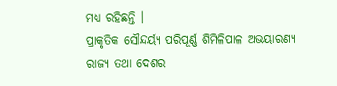ମଧ୍ୟ ରହିଛନ୍ତି ।
ପ୍ରାକୃତିକ ସୌନ୍ଦର୍ୟ୍ୟ ପରିପୂର୍ଣ୍ଣ ଶିମିଳିପାଳ ଅଭୟାରଣ୍ୟ ରାଜ୍ୟ ତଥା ଦେଶର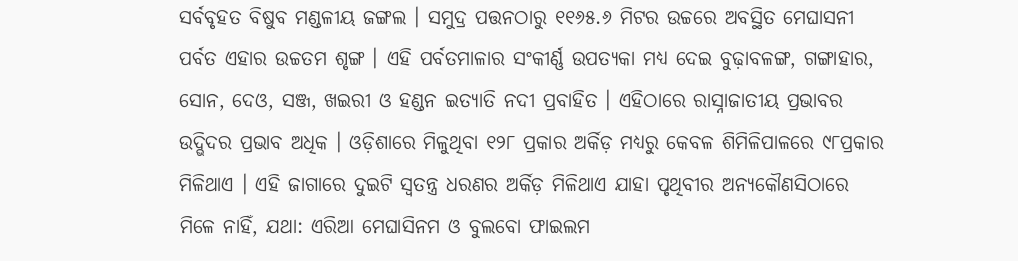ସର୍ବବୃହତ ବିଷୁବ ମଣ୍ଡଳୀୟ ଜଙ୍ଗଲ । ସମୁଦ୍ର ପତ୍ତନଠାରୁ ୧୧୬୫.୬ ମିଟର ଉଚ୍ଚରେ ଅବସ୍ଥିତ ମେଘାସନୀ ପର୍ବତ ଏହାର ଉଚ୍ଚତମ ଶୃଙ୍ଗ । ଏହି ପର୍ବତମାଳାର ସଂକୀର୍ଣ୍ଣ ଉପତ୍ୟକା ମଧ୍ୟ ଦେଇ ବୁଢ଼ାବଳଙ୍ଗ, ଗଙ୍ଗାହାର, ସୋନ, ଦେଓ, ସଞ୍ଜ, ଖଇରୀ ଓ ହଣ୍ଡନ ଇତ୍ୟାତି ନଦୀ ପ୍ରବାହିତ । ଏହିଠାରେ ରାସ୍ନାଜାତୀୟ ପ୍ରଭାବର ଉଦ୍ଭିଦର ପ୍ରଭାବ ଅଧିକ । ଓଡ଼ିଶାରେ ମିଳୁଥିବା ୧୨୮ ପ୍ରକାର ଅର୍କିଡ଼ ମଧ୍ୟରୁ କେବଳ ଶିମିଳିପାଳରେ ୯୮ପ୍ରକାର ମିଳିଥାଏ । ଏହି ଜାଗାରେ ଦୁଇଟି ସ୍ୱତନ୍ତ୍ର ଧରଣର ଅର୍କିଡ଼ ମିଳିଥାଏ ଯାହା ପୃଥିବୀର ଅନ୍ୟକୌଣସିଠାରେ ମିଳେ ନାହିଁ, ଯଥା: ଏରିଆ ମେଘାସିନମ ଓ ବୁଲବୋ ଫାଇଲମ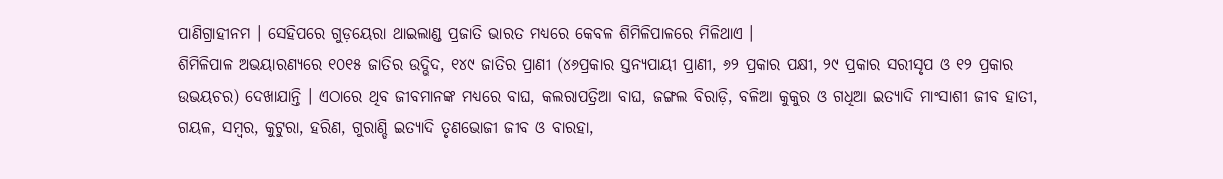ପାଣିଗ୍ରାହୀନମ । ସେହିପରେ ଗୁଡ଼ୟେରା ଥାଇଲାଣ୍ଡ ପ୍ରଜାତି ଭାରତ ମଧ୍ୟରେ କେବଳ ଶିମିଳିପାଳରେ ମିଳିଥାଏ ।
ଶିମିଳିପାଳ ଅଭୟାରଣ୍ୟରେ ୧୦୧୫ ଜାତିର ଉଦ୍ଭିଦ, ୧୪୯ ଜାତିର ପ୍ରାଣୀ (୪୬ପ୍ରକାର ସ୍ତନ୍ୟପାୟୀ ପ୍ରାଣୀ, ୬୨ ପ୍ରକାର ପକ୍ଷୀ, ୨୯ ପ୍ରକାର ସରୀସୃପ ଓ ୧୨ ପ୍ରକାର ଉଭୟଚର) ଦେଖାଯାନ୍ତି । ଏଠାରେ ଥିବ ଜୀବମାନଙ୍କ ମଧ୍ୟରେ ବାଘ, କଲରାପତ୍ରିଆ ବାଘ, ଜଙ୍ଗଲ ବିରାଡ଼ି, ବଳିଆ କୁକୁର ଓ ଗଧିଆ ଇତ୍ୟାଦି ମାଂସାଶୀ ଜୀବ ହାତୀ, ଗୟଳ, ସମ୍ବର, କୁଟୁରା, ହରିଣ, ଗୁରାଣ୍ଡି ଇତ୍ୟାଦି ତୃଣଭୋଜୀ ଜୀବ ଓ ବାରହା,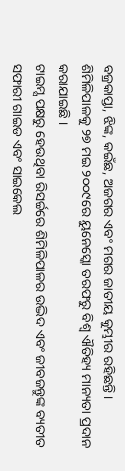ବଜ୍ରକାପ୍ତା, ଝିଙ୍କ, କଇଁଛ, ଅଜଗର ଏବଂ ମଗର ଜାତୀୟ କୁମ୍ଭୀର ରହିଛନ୍ତି । ଶିମିଳିପାଳକୁ ୨୭ ମଇ ୨୦୦୯ରେ ୟୁନେସ୍କୋ ତରଫରୁ ବିଶ୍ୱ ଐତିହ୍ୟ ମାନ୍ୟତା ପ୍ରଦାନ କରାଯାଇଛି ।
ଟାଇମ୍ସ ପକ୍ଷରୁ ହେଉଥିବା ରିସର୍ଚ୍ଚରେ ଶିମିଳିପାଳର ଉଦ୍ଭିଦ ଏବଂ ଜୀବଜନ୍ତୁଙ୍କ ବ୍ୟତୀତ ସଫାରୀ ଗାଇଡ ଏବଂ ସାଇକେଲ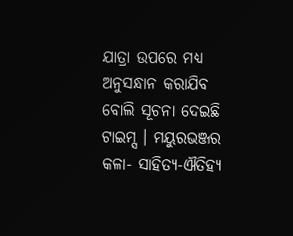ଯାତ୍ରା ଉପରେ ମଧ୍ୟ ଅନୁସନ୍ଧାନ କରାଯିବ ବୋଲି ସୂଚନା ଦେଇଛି ଟାଇମ୍ସ । ମୟୁରଭଞ୍ଜର କଳା- ସାହିତ୍ୟ-ଐତିହ୍ୟ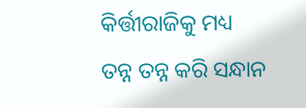କିର୍ତ୍ତୀରାଜିକୁ ମଧ୍ୟ ତନ୍ନ ତନ୍ନ କରି ସନ୍ଧାନ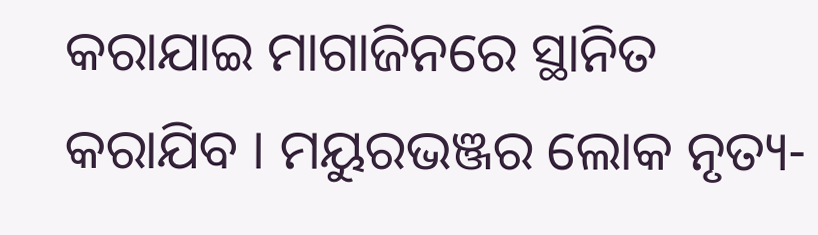କରାଯାଇ ମାଗାଜିନରେ ସ୍ଥାନିତ କରାଯିବ । ମୟୁରଭଞ୍ଜର ଲୋକ ନୃତ୍ୟ-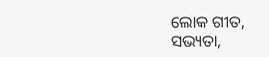ଲୋକ ଗୀତ, ସଭ୍ୟତା,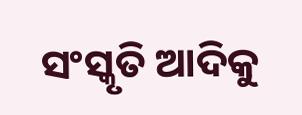ସଂସ୍କୃତି ଆଦିକୁ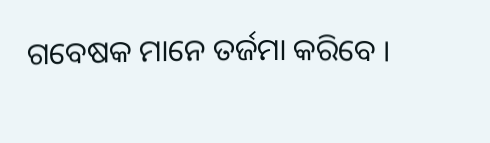ଗବେଷକ ମାନେ ତର୍ଜମା କରିବେ ।